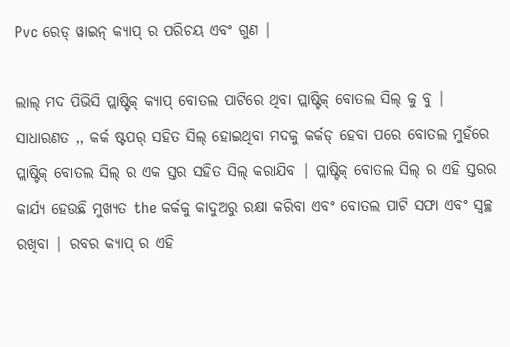Pvc ରେଡ୍ ୱାଇନ୍ କ୍ୟାପ୍ ର ପରିଚୟ ଏବଂ ଗୁଣ |

ଲାଲ୍ ମଦ ପିଭିସି ପ୍ଲାଷ୍ଟିକ୍ କ୍ୟାପ୍ ବୋତଲ ପାଟିରେ ଥିବା ପ୍ଲାଷ୍ଟିକ୍ ବୋତଲ ସିଲ୍ କୁ ବୁ | ସାଧାରଣତ ,, କର୍କ ଷ୍ଟପର୍ ସହିତ ସିଲ୍ ହୋଇଥିବା ମଦକୁ କର୍କଡ୍ ହେବା ପରେ ବୋତଲ ମୁହଁରେ ପ୍ଲାଷ୍ଟିକ୍ ବୋତଲ ସିଲ୍ ର ଏକ ସ୍ତର ସହିତ ସିଲ୍ କରାଯିବ | ପ୍ଲାଷ୍ଟିକ୍ ବୋତଲ ସିଲ୍ ର ଏହି ସ୍ତରର କାର୍ଯ୍ୟ ହେଉଛି ମୁଖ୍ୟତ the କର୍କକୁ କାଦୁଅରୁ ରକ୍ଷା କରିବା ଏବଂ ବୋତଲ ପାଟି ସଫା ଏବଂ ସ୍ୱଚ୍ଛ ରଖିବା | ରବର କ୍ୟାପ୍ ର ଏହି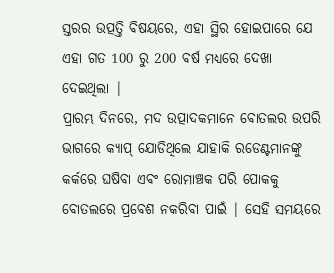ସ୍ତରର ଉତ୍ପତ୍ତି ବିଷୟରେ, ଏହା ସ୍ଥିର ହୋଇପାରେ ଯେ ଏହା ଗତ 100 ରୁ 200 ବର୍ଷ ମଧ୍ୟରେ ଦେଖା ଦେଇଥିଲା |
ପ୍ରାରମ୍ଭ ଦିନରେ, ମଦ ଉତ୍ପାଦକମାନେ ବୋତଲର ଉପରି ଭାଗରେ କ୍ୟାପ୍ ଯୋଡିଥିଲେ ଯାହାକି ରଡେଣ୍ଟମାନଙ୍କୁ କର୍କରେ ଘଷିବା ଏବଂ ରୋମାଞ୍ଚକ ପରି ପୋକକୁ ବୋତଲରେ ପ୍ରବେଶ ନକରିବା ପାଇଁ | ସେହି ସମୟରେ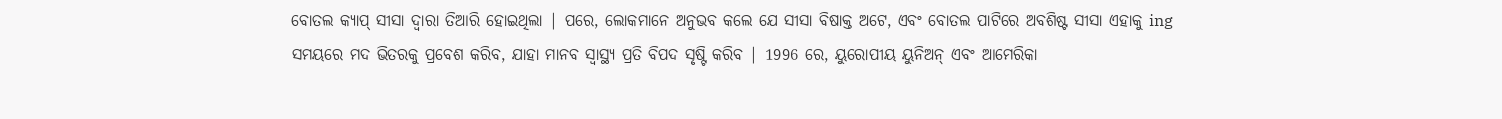ବୋତଲ କ୍ୟାପ୍ ସୀସା ଦ୍ୱାରା ତିଆରି ହୋଇଥିଲା | ପରେ, ଲୋକମାନେ ଅନୁଭବ କଲେ ଯେ ସୀସା ବିଷାକ୍ତ ଅଟେ, ଏବଂ ବୋତଲ ପାଟିରେ ଅବଶିଷ୍ଟ ସୀସା ଏହାକୁ ing ସମୟରେ ମଦ ଭିତରକୁ ପ୍ରବେଶ କରିବ, ଯାହା ମାନବ ସ୍ୱାସ୍ଥ୍ୟ ପ୍ରତି ବିପଦ ସୃଷ୍ଟି କରିବ | 1996 ରେ, ୟୁରୋପୀୟ ୟୁନିଅନ୍ ଏବଂ ଆମେରିକା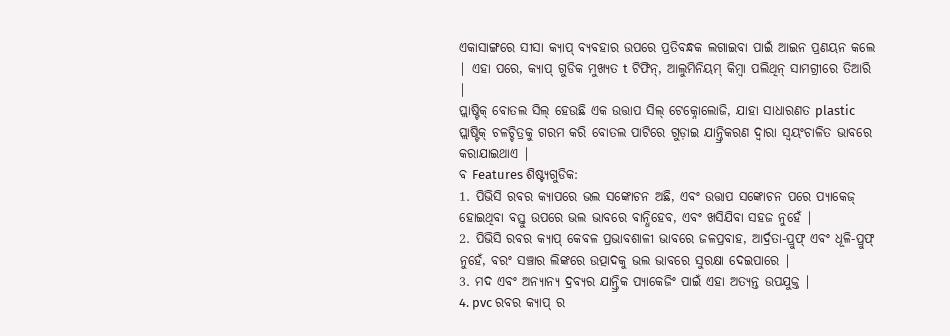ଏକାସାଙ୍ଗରେ ସୀସା କ୍ୟାପ୍ ବ୍ୟବହାର ଉପରେ ପ୍ରତିବନ୍ଧକ ଲଗାଇବା ପାଇଁ ଆଇନ ପ୍ରଣୟନ କଲେ | ଏହା ପରେ, କ୍ୟାପ୍ ଗୁଡିକ ମୁଖ୍ୟତ t ଟିଫିନ୍, ଆଲୁମିନିୟମ୍ କିମ୍ବା ପଲିଥିନ୍ ସାମଗ୍ରୀରେ ତିଆରି |
ପ୍ଲାଷ୍ଟିକ୍ ବୋତଲ ସିଲ୍ ହେଉଛି ଏକ ଉତ୍ତାପ ସିଲ୍ ଟେକ୍ନୋଲୋଜି, ଯାହା ସାଧାରଣତ plastic ପ୍ଲାଷ୍ଟିକ୍ ଚଳଚ୍ଚିତ୍ରକୁ ଗରମ କରି ବୋତଲ ପାଟିରେ ଗୁଡ଼ାଇ ଯାନ୍ତ୍ରିକରଣ ଦ୍ୱାରା ସ୍ୱୟଂଚାଳିତ ଭାବରେ କରାଯାଇଥାଏ |
ବ Features ଶିଷ୍ଟ୍ୟଗୁଡିକ:
1. ପିଭିସି ରବର କ୍ୟାପରେ ଭଲ ସଙ୍କୋଚନ ଅଛି, ଏବଂ ଉତ୍ତାପ ସଙ୍କୋଚନ ପରେ ପ୍ୟାକେଜ୍ ହୋଇଥିବା ବସ୍ତୁ ଉପରେ ଭଲ ଭାବରେ ବାନ୍ଧିହେବ, ଏବଂ ଖସିଯିବା ସହଜ ନୁହେଁ |
2. ପିଭିସି ରବର କ୍ୟାପ୍ କେବଳ ପ୍ରଭାବଶାଳୀ ଭାବରେ ଜଳପ୍ରବାହ, ଆର୍ଦ୍ରତା-ପ୍ରୁଫ୍ ଏବଂ ଧୂଳି-ପ୍ରୁଫ୍ ନୁହେଁ, ବରଂ ସଞ୍ଚାର ଲିଙ୍କରେ ଉତ୍ପାଦକୁ ଭଲ ଭାବରେ ସୁରକ୍ଷା ଦେଇପାରେ |
3. ମଦ ଏବଂ ଅନ୍ୟାନ୍ୟ ଦ୍ରବ୍ୟର ଯାନ୍ତ୍ରିକ ପ୍ୟାକେଜିଂ ପାଇଁ ଏହା ଅତ୍ୟନ୍ତ ଉପଯୁକ୍ତ |
4. pvc ରବର କ୍ୟାପ୍ ର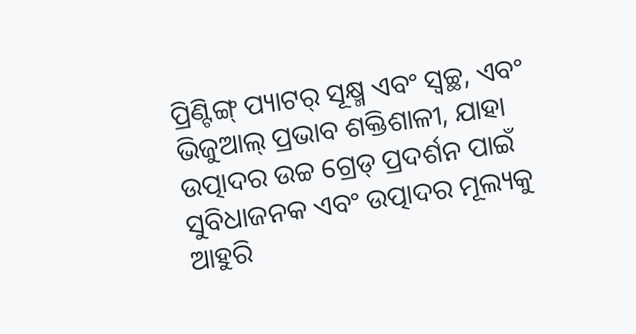ପ୍ରିଣ୍ଟିଙ୍ଗ୍ ପ୍ୟାଟର୍ ସୂକ୍ଷ୍ମ ଏବଂ ସ୍ୱଚ୍ଛ, ଏବଂ ଭିଜୁଆଲ୍ ପ୍ରଭାବ ଶକ୍ତିଶାଳୀ, ଯାହା ଉତ୍ପାଦର ଉଚ୍ଚ ଗ୍ରେଡ୍ ପ୍ରଦର୍ଶନ ପାଇଁ ସୁବିଧାଜନକ ଏବଂ ଉତ୍ପାଦର ମୂଲ୍ୟକୁ ଆହୁରି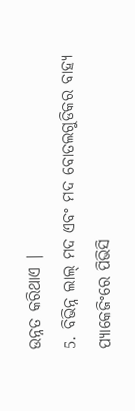ଉନ୍ନତ କରିଥାଏ |
5. ବିଭିନ୍ନ ଲାଲ୍ ମଦ ଏବଂ ମଦ ବୋତଲଗୁଡିକର ବାହ୍ୟ ପ୍ୟାକେଜିଂରେ ପିଭିସି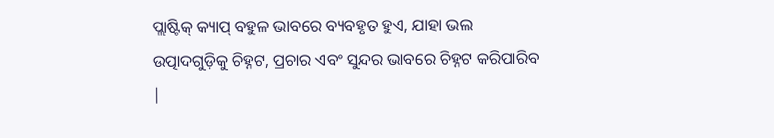ପ୍ଲାଷ୍ଟିକ୍ କ୍ୟାପ୍ ବହୁଳ ଭାବରେ ବ୍ୟବହୃତ ହୁଏ, ଯାହା ଭଲ ଉତ୍ପାଦଗୁଡ଼ିକୁ ଚିହ୍ନଟ, ପ୍ରଚାର ଏବଂ ସୁନ୍ଦର ଭାବରେ ଚିହ୍ନଟ କରିପାରିବ |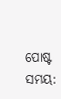ପୋଷ୍ଟ ସମୟ: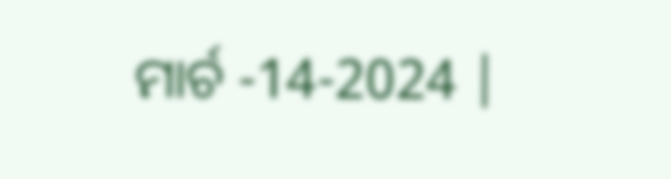ମାର୍ଚ -14-2024 |